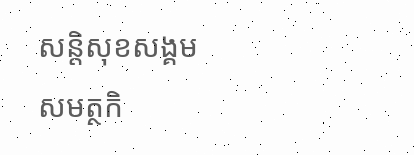សន្តិសុខសង្គម
សមត្ថកិ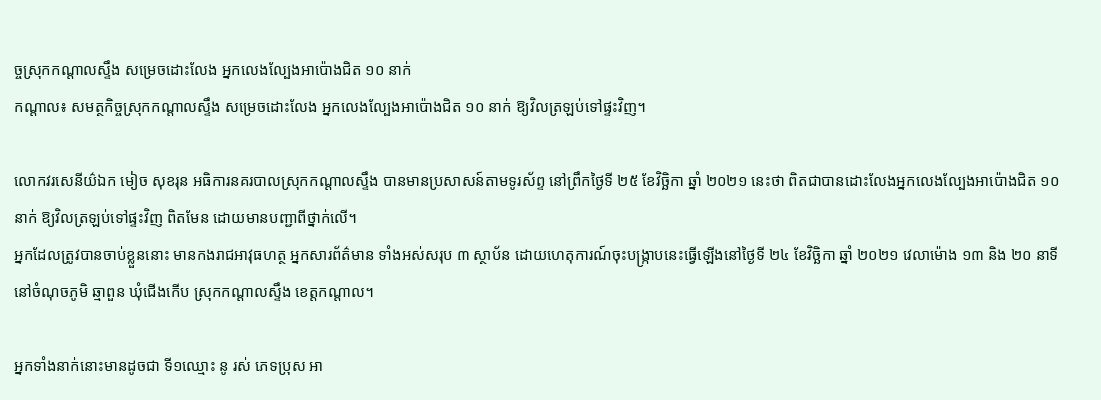ច្ចស្រុកកណ្តាលស្ទឹង សម្រេចដោះលែង អ្នកលេងល្បែងអាប៉ោងជិត ១០ នាក់
កណ្តាល៖ សមត្ថកិច្ចស្រុកកណ្តាលស្ទឹង សម្រេចដោះលែង អ្នកលេងល្បែងអាប៉ោងជិត ១០ នាក់ ឱ្យវិលត្រឡប់ទៅផ្ទះវិញ។

លោកវរសេនីយ៌ឯក មៀច សុខរុន អធិការនគរបាលស្រុកកណ្តាលស្ទឹង បានមានប្រសាសន៍តាមទូរស័ព្ទ នៅព្រឹកថ្ងៃទី ២៥ ខែវិច្ឆិកា ឆ្នាំ ២០២១ នេះថា ពិតជាបានដោះលែងអ្នកលេងល្បែងអាប៉ោងជិត ១០នាក់ ឱ្យវិលត្រឡប់ទៅផ្ទះវិញ ពិតមែន ដោយមានបញ្ជាពីថ្នាក់លើ។
អ្នកដែលត្រូវបានចាប់ខ្លួននោះ មានកងរាជអាវុធហត្ថ អ្នកសារព័ត៌មាន ទាំងអស់សរុប ៣ ស្ថាប័ន ដោយហេតុការណ៍ចុះបង្ក្រាបនេះធ្វើឡើងនៅថ្ងៃទី ២៤ ខែវិច្ឆិកា ឆ្នាំ ២០២១ វេលាម៉ោង ១៣ និង ២០ នាទី នៅចំណុចភូមិ ឆ្មាពួន ឃុំជេីងកេីប ស្រុកកណ្ដាលស្ទឹង ខេត្តកណ្ដាល។

អ្នកទាំងនាក់នោះមានដូចជា ទី១ឈ្មោះ នូ រស់ ភេទប្រុស អា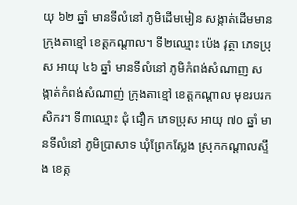យុ ៦២ ឆ្នាំ មានទីលំនៅ ភូមិដេីមមៀន សង្កាត់ដេីមមាន ក្រុងតាខ្មៅ ខេត្តកណ្ដាល។ ទី២ឈ្មោះ ប៉េង វុត្ថា ភេទប្រុស អាយុ ៤៦ ឆ្នាំ មានទីលំនៅ ភូមិកំពង់សំណាញ សង្កាត់កំពង់សំណាញ់ ក្រុងតាខ្មៅ ខេត្តកណ្ដាល មុខរបរកសិករ។ ទី៣ឈ្មោះ ជុំ ជឿក ភេទប្រុស អាយុ ៧០ ឆ្នាំ មានទីលំនៅ ភូមិប្រាសាទ ឃុំព្រែកស្លែង ស្រុកកណ្តាលស្ទឹង ខេត្ក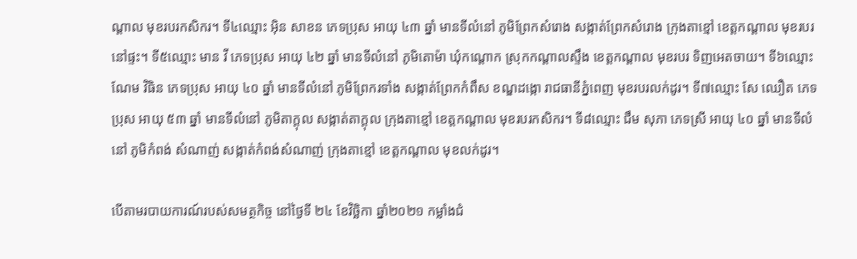ណ្ដាល មុខរបរកសិករ។ ទី៤ឈ្មោះ អុិន សាខន ភេទប្រុស អាយុ ៤៣ ឆ្នាំ មានទីលំនៅ ភូមិព្រែកសំរោង សង្កាត់ព្រែកសំរោង ក្រុងតាខ្មៅ ខេត្តកណ្ដាល មុខរបរនៅផ្ទះ។ ទី៥ឈ្មោះ មាន វី ភេទប្រុស អាយុ ៤២ ឆ្នាំ មានទីលំនៅ ភូមិតោម៉ា ឃុំកណ្តោក ស្រុកកណ្តាលស្ទឹង ខេត្តកណ្ដាល មុខរបរ ទិញអេតចាយ។ ទី៦ឈ្មោះ ណែម វិធិន ភេទប្រុស អាយុ ៤០ ឆ្នាំ មានទីលំនៅ ភូមិព្រែករទាំង សង្កាត់ព្រែកកំពឹស ខណ្ឌដង្កោ រាជធានីភ្នំពេញ មុខរបរលក់ដូរ។ ទី៧ឈ្មោះ សែ ឈឿត ភេទប្រុស អាយុ ៥៣ ឆ្នាំ មានទីលំនៅ ភូមិតាក្តុល សង្កាត់តាក្តុល ក្រុងតាខ្មៅ ខេត្តកណ្ដាល មុខរបរកសិករ។ ទី៨ឈ្មោះ ជឹម សុភា ភេទស្រី អាយុ ៤០ ឆ្នាំ មានទីលំនៅ ភូមិកំពង់ សំណាញ់ សង្កាត់កំពង់សំណាញ់ ក្រុងតាខ្មៅ ខេត្តកណ្ដាល មុខលក់ដូរ។

បើតាមរបាយការណ៍របស់សមត្ថកិច្ច នៅថ្ងៃទី ២៤ ខែវិច្ឆិកា ឆ្នាំ២០២១ កម្លាំងជំ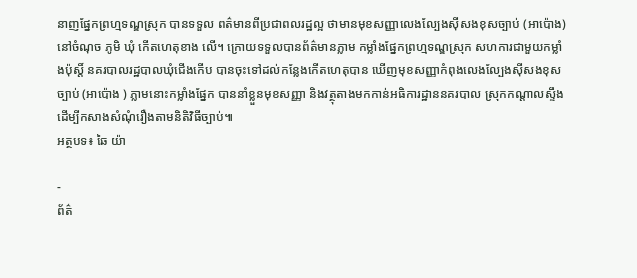នាញផ្នែកព្រហ្មទណ្ឌស្រុក បានទទួល ពត៌មានពីប្រជាពលរដ្ឋល្អ ថាមានមុខសញ្ញាលេងល្បែងសុីសងខុសច្បាប់ (អាប៉ោង) នៅចំណុច ភូមិ ឃុំ កេីតហេតុខាង លើ។ ក្រោយទទួលបានព័ត៌មានភ្លាម កម្លាំងផ្នែកព្រហ្មទណ្ឌស្រុក សហការជាមួយកម្លាំងប៉ុស្តិ៍ នគរបាលរដ្ឋបាលឃុំជេីងកេីប បានចុះទៅដល់កន្លែងកេីតហេតុបាន ឃេីញមុខសញ្ញាកំពុងលេងល្បែងសុីសងខុសច្បាប់ (អាប៉ោង ) ភ្លាមនោះកម្លាំងផ្នែក បាននាំខ្លួនមុខសញ្ញា និងវត្ថុតាងមកកាន់អធិការដ្ឋាននគរបាល ស្រុកកណ្តាលស្ទឹង ដេីម្បីកសាងសំណុំរឿងតាមនិតិវិធីច្បាប់៕
អត្ថបទ៖ ឆៃ យ៉ា

-
ព័ត៌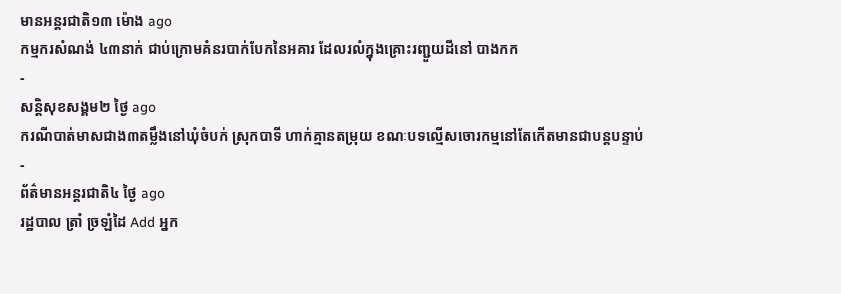មានអន្ដរជាតិ១៣ ម៉ោង ago
កម្មករសំណង់ ៤៣នាក់ ជាប់ក្រោមគំនរបាក់បែកនៃអគារ ដែលរលំក្នុងគ្រោះរញ្ជួយដីនៅ បាងកក
-
សន្តិសុខសង្គម២ ថ្ងៃ ago
ករណីបាត់មាសជាង៣តម្លឹងនៅឃុំចំបក់ ស្រុកបាទី ហាក់គ្មានតម្រុយ ខណៈបទល្មើសចោរកម្មនៅតែកើតមានជាបន្តបន្ទាប់
-
ព័ត៌មានអន្ដរជាតិ៤ ថ្ងៃ ago
រដ្ឋបាល ត្រាំ ច្រឡំដៃ Add អ្នក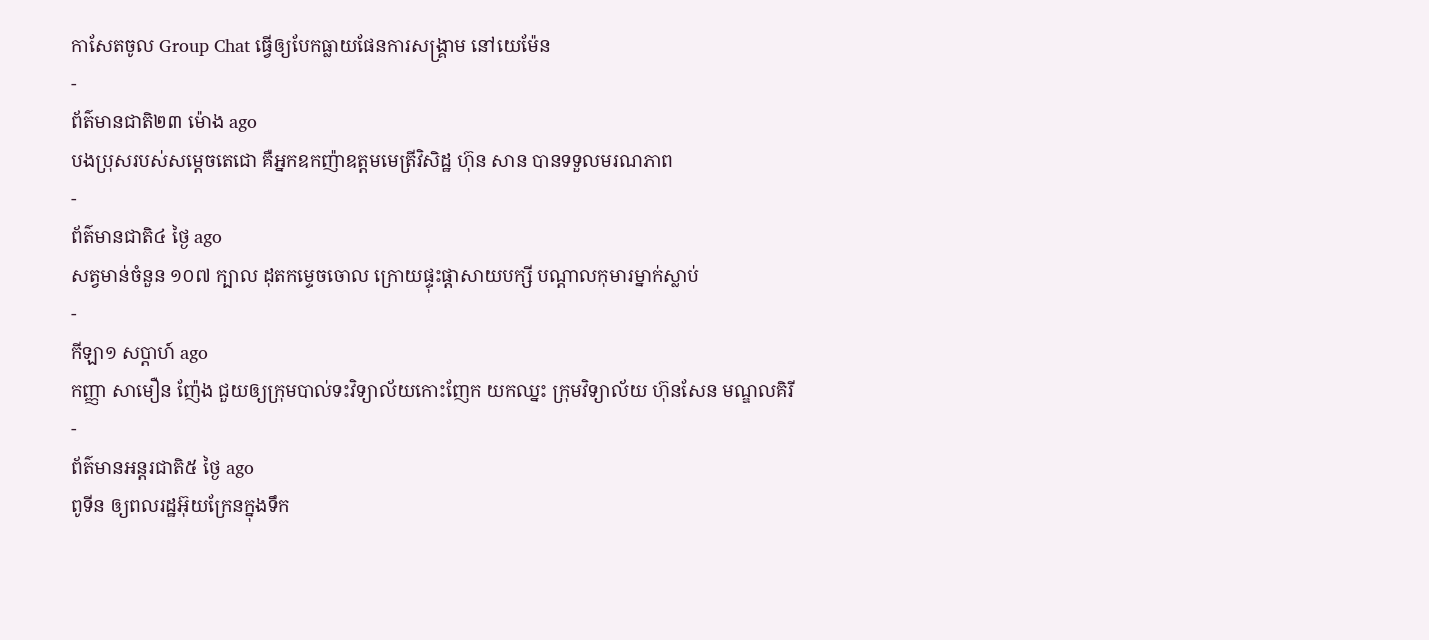កាសែតចូល Group Chat ធ្វើឲ្យបែកធ្លាយផែនការសង្គ្រាម នៅយេម៉ែន
-
ព័ត៌មានជាតិ២៣ ម៉ោង ago
បងប្រុសរបស់សម្ដេចតេជោ គឺអ្នកឧកញ៉ាឧត្តមមេត្រីវិសិដ្ឋ ហ៊ុន សាន បានទទួលមរណភាព
-
ព័ត៌មានជាតិ៤ ថ្ងៃ ago
សត្វមាន់ចំនួន ១០៧ ក្បាល ដុតកម្ទេចចោល ក្រោយផ្ទុះផ្ដាសាយបក្សី បណ្តាលកុមារម្នាក់ស្លាប់
-
កីឡា១ សប្តាហ៍ ago
កញ្ញា សាមឿន ញ៉ែង ជួយឲ្យក្រុមបាល់ទះវិទ្យាល័យកោះញែក យកឈ្នះ ក្រុមវិទ្យាល័យ ហ៊ុនសែន មណ្ឌលគិរី
-
ព័ត៌មានអន្ដរជាតិ៥ ថ្ងៃ ago
ពូទីន ឲ្យពលរដ្ឋអ៊ុយក្រែនក្នុងទឹក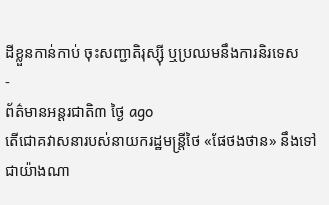ដីខ្លួនកាន់កាប់ ចុះសញ្ជាតិរុស្ស៊ី ឬប្រឈមនឹងការនិរទេស
-
ព័ត៌មានអន្ដរជាតិ៣ ថ្ងៃ ago
តើជោគវាសនារបស់នាយករដ្ឋមន្ត្រីថៃ «ផែថងថាន» នឹងទៅជាយ៉ាងណា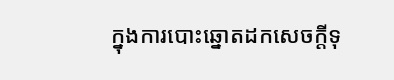ក្នុងការបោះឆ្នោតដកសេចក្តីទុ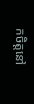កចិត្តនៅ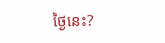ថ្ងៃនេះ?